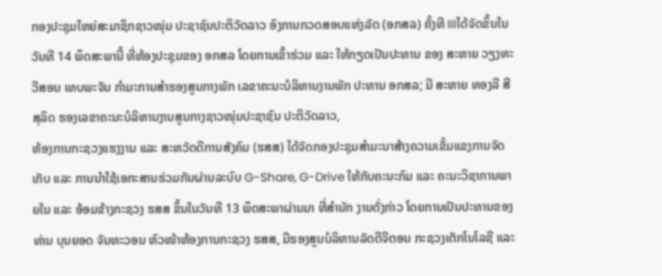ກອງປະຊຸມໃຫຍ່ສະມາຊິກຊາວໜຸ່ມ ປະຊາຊົນປະຕິວັດລາວ ອົງການກວດສອບແຫ່ງລັດ (ອກສລ) ຄັ້ງທີ IIIໄດ້ຈັດຂຶ້ນໃນວັນທີ 14 ພຶດສະພານີ້ ທີ່ຫ້ອງປະຊຸມຂອງ ອກສລ ໂດຍການເຂົ້າຮ່ວມ ແລະ ໃຫ້ກຽດເປັນປະທານ ຂອງ ສະຫາຍ ວຽງທະວີສອນ ເທບພະຈັນ ກຳມະການສຳຮອງສູນກາງພັກ ເລຂາຄະນະບໍລິຫານງານພັກ ປະທານ ອກສລ; ມີ ສະຫາຍ ທອງລີ ສີສຸລິດ ຮອງເລຂາຄະນະບໍລິຫານງານສູນກາງຊາວໜຸ່ມປະຊາຊົນ ປະຕິວັດລາວ,
ຫ້ອງການກະຊວງແຮງງານ ແລະ ສະຫວັດດີການສັງຄົມ (ຮສສ) ໄດ້ຈັດກອງປະຊຸມສຳມະນາສ້າງຄວາມເຂັ້ມແຂງການຈັດເກັບ ແລະ ການນຳໃຊ້ເອກະສານຮ່ວມກັນຜ່ານລະບົບ G-Share, G-Drive ໃຫ້ກັບຄະນະກົມ ແລະ ຄະນະວິຊາການພາຍໃນ ແລະ ອ້ອມຂ້າງກະຊວງ ຮສສ ຂຶ້ນໃນວັນທີ 13 ພຶດສະພາຜ່ານມາ ທີ່ສຳນັກ ງານດັ່ງກ່າວ ໂດຍການເປັນປະທານຂອງທ່ານ ບຸນຍອດ ຈັນທະວອນ ຫົວໜ້າຫ້ອງການກະຊວງ ຮສສ, ມີຮອງສູນບໍລິຫານລັດດີຈີຕອນ ກະຊວງເຕັກໂນໂລຊີ ແລະ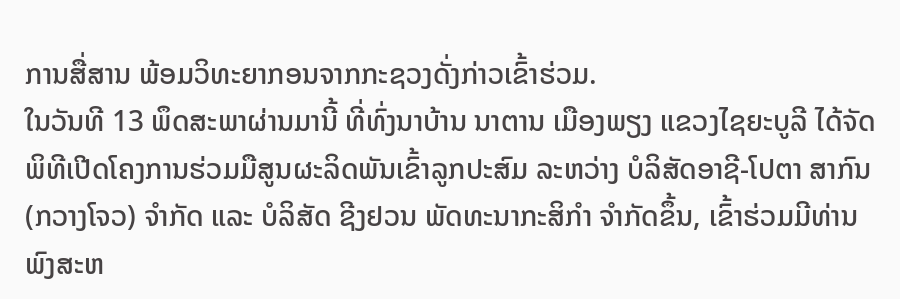ການສື່ສານ ພ້ອມວິທະຍາກອນຈາກກະຊວງດັ່ງກ່າວເຂົ້າຮ່ວມ.
ໃນວັນທີ 13 ພຶດສະພາຜ່ານມານີ້ ທີ່ທົ່ງນາບ້ານ ນາຕານ ເມືອງພຽງ ແຂວງໄຊຍະບູລີ ໄດ້ຈັດພິທີເປີດໂຄງການຮ່ວມມືສູນຜະລິດພັນເຂົ້າລູກປະສົມ ລະຫວ່າງ ບໍລິສັດອາຊີ-ໂປຕາ ສາກົນ(ກວາງໂຈວ) ຈໍາກັດ ແລະ ບໍລິສັດ ຊີງຢວນ ພັດທະນາກະສິກໍາ ຈໍາກັດຂຶ້ນ, ເຂົ້າຮ່ວມມີທ່ານ ພົງສະຫ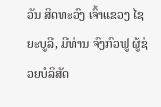ວັນ ສິດທະວົງ ເຈົ້າແຂວງ ໄຊຍະບູລີ, ມີທ່ານ ຈົງກົວຟູ ຜູ້ຊ່ວຍບໍລິສັດ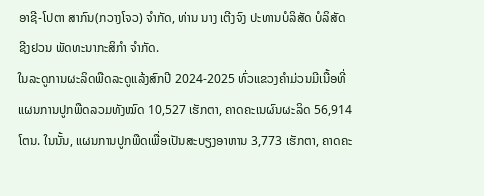ອາຊີ-ໂປຕາ ສາກົນ(ກວາງໂຈວ) ຈໍາກັດ, ທ່ານ ນາງ ເຕີງຈົງ ປະທານບໍລິສັດ ບໍລິສັດ ຊີງຢວນ ພັດທະນາກະສິກໍາ ຈໍາກັດ.
ໃນລະດູການຜະລິດພືດລະດູແລ້ງສົກປີ 2024-2025 ທົ່ວແຂວງຄໍາມ່ວນມີເນື້ອທີ່ແຜນການປູກພືດລວມທັງໝົດ 10,527 ເຮັກຕາ, ຄາດຄະເນຜົນຜະລິດ 56,914 ໂຕນ. ໃນນັ້ນ, ແຜນການປູກພືດເພື່ອເປັນສະບຽງອາຫານ 3,773 ເຮັກຕາ, ຄາດຄະ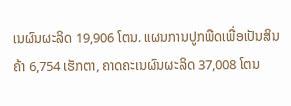ເນຜົນຜະລິດ 19,906 ໂຕນ. ແຜນການປູກພືດເພື່ອເປັນສິນຄ້າ 6,754 ເຮັກຕາ, ຄາດຄະເນຜົນຜະລິດ 37,008 ໂຕນ